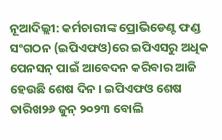ନୂଆଦିଲ୍ଲୀ: କର୍ମଚାରୀଙ୍କ ପ୍ରୋଭିଡେଣ୍ଟ ଫଣ୍ଡ ସଂଗଠନ (ଇପିଏଫଓ)ରେ ଇପିଏସରୁ ଅଧିକ ପେନସନ୍ ପାଇଁ ଆବେଦନ କରିବାର ଆଜି ହେଉଛି ଶେଷ ଦିନ । ଇପିଏଫଓ ଶେଷ ତାରିଖ୨୬ ଜୁନ୍ ୨୦୨୩ ବୋଲି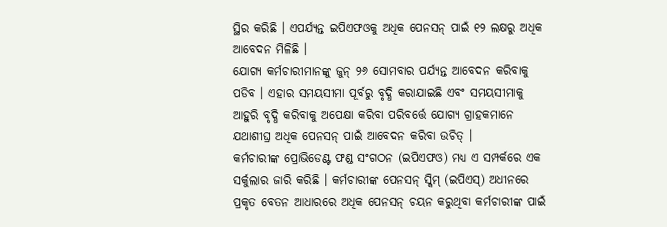ସ୍ଥିର କରିଛି । ଏପର୍ଯ୍ୟନ୍ତ ଇପିଏଫଓକୁ ଅଧିକ ପେନସନ୍ ପାଇଁ ୧୨ ଲକ୍ଷରୁ ଅଧିକ ଆବେଦନ ମିଳିଛି ।
ଯୋଗ୍ୟ କର୍ମଚାରୀମାନଙ୍କୁ ଜୁନ୍ ୨୬ ସୋମବାର ପର୍ଯ୍ୟନ୍ତ ଆବେଦନ କରିବାକୁ ପଡିବ । ଏହାର ସମୟସୀମା ପୂର୍ବରୁ ବୃଦ୍ଧି କରାଯାଇଛି ଏବଂ ସମୟସୀମାକୁ ଆହୁରି ବୃଦ୍ଧି କରିବାକୁ ଅପେକ୍ଷା କରିବା ପରିବର୍ତ୍ତେ ଯୋଗ୍ୟ ଗ୍ରାହକମାନେ ଯଥାଶୀଘ୍ର ଅଧିକ ପେନସନ୍ ପାଇଁ ଆବେଦନ କରିବା ଉଚିତ୍ ।
କର୍ମଚାରୀଙ୍କ ପ୍ରୋଭିଡେଣ୍ଟ ଫଣ୍ଡ ସଂଗଠନ (ଇପିଏଫଓ) ମଧ୍ୟ ଏ ସମ୍ପର୍କରେ ଏକ ସର୍କୁଲାର ଜାରି କରିଛି । କର୍ମଚାରୀଙ୍କ ପେନସନ୍ ସ୍କିମ୍ (ଇପିଏସ୍) ଅଧୀନରେ ପ୍ରକୃତ ବେତନ ଆଧାରରେ ଅଧିକ ପେନସନ୍ ଚୟନ କରୁଥିବା କର୍ମଚାରୀଙ୍କ ପାଇଁ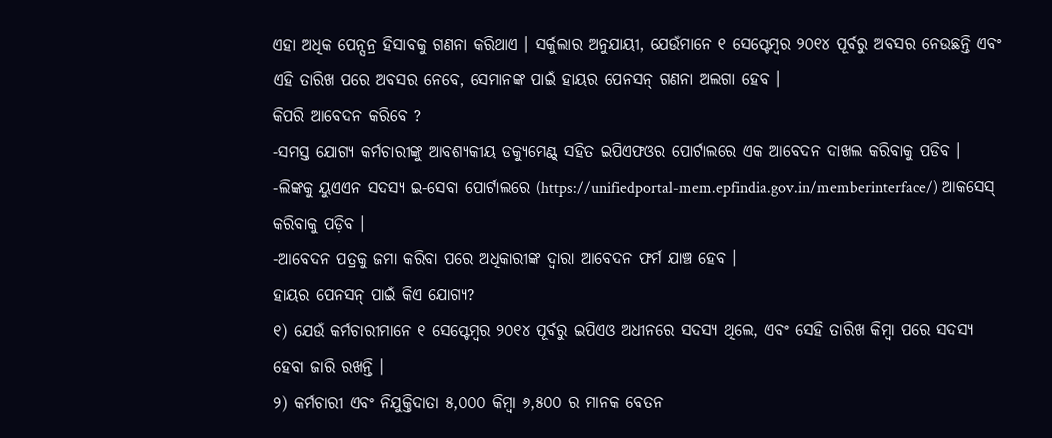ଏହା ଅଧିକ ପେନ୍ସନ୍ର ହିସାବକୁ ଗଣନା କରିଥାଏ । ସର୍କୁଲାର ଅନୁଯାୟୀ, ଯେଉଁମାନେ ୧ ସେପ୍ଟେମ୍ବର ୨୦୧୪ ପୂର୍ବରୁ ଅବସର ନେଉଛନ୍ତି ଏବଂ ଏହି ତାରିଖ ପରେ ଅବସର ନେବେ, ସେମାନଙ୍କ ପାଇଁ ହାୟର ପେନସନ୍ ଗଣନା ଅଲଗା ହେବ ।
କିପରି ଆବେଦନ କରିବେ ?
-ସମସ୍ତ ଯୋଗ୍ୟ କର୍ମଚାରୀଙ୍କୁ ଆବଶ୍ୟକୀୟ ଡକ୍ୟୁମେଣ୍ଟ୍ ସହିତ ଇପିଏଫଓର ପୋର୍ଟାଲରେ ଏକ ଆବେଦନ ଦାଖଲ କରିବାକୁ ପଡିବ ।
-ଲିଙ୍କକୁ ୟୁଏଏନ ସଦସ୍ୟ ଇ-ସେବା ପୋର୍ଟାଲରେ (https://unifiedportal-mem.epfindia.gov.in/memberinterface/) ଆକସେସ୍ କରିବାକୁ ପଡ଼ିବ ।
-ଆବେଦନ ପତ୍ରକୁ ଜମା କରିବା ପରେ ଅଧିକାରୀଙ୍କ ଦ୍ୱାରା ଆବେଦନ ଫର୍ମ ଯାଞ୍ଚ ହେବ ।
ହାୟର ପେନସନ୍ ପାଇଁ କିଏ ଯୋଗ୍ୟ?
୧) ଯେଉଁ କର୍ମଚାରୀମାନେ ୧ ସେପ୍ଟେମ୍ବର ୨୦୧୪ ପୂର୍ବରୁ ଇପିଏଓ ଅଧୀନରେ ସଦସ୍ୟ ଥିଲେ, ଏବଂ ସେହି ତାରିଖ କିମ୍ବା ପରେ ସଦସ୍ୟ ହେବା ଜାରି ରଖନ୍ତି ।
୨) କର୍ମଚାରୀ ଏବଂ ନିଯୁକ୍ତିଦାତା ୫,୦୦୦ କିମ୍ବା ୬,୫୦୦ ର ମାନକ ବେତନ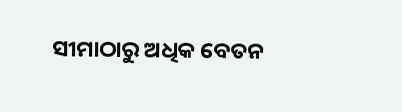ସୀମାଠାରୁ ଅଧିକ ବେତନ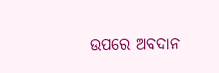ଉପରେ ଅବଦାନ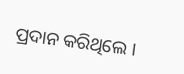ପ୍ରଦାନ କରିଥିଲେ ।